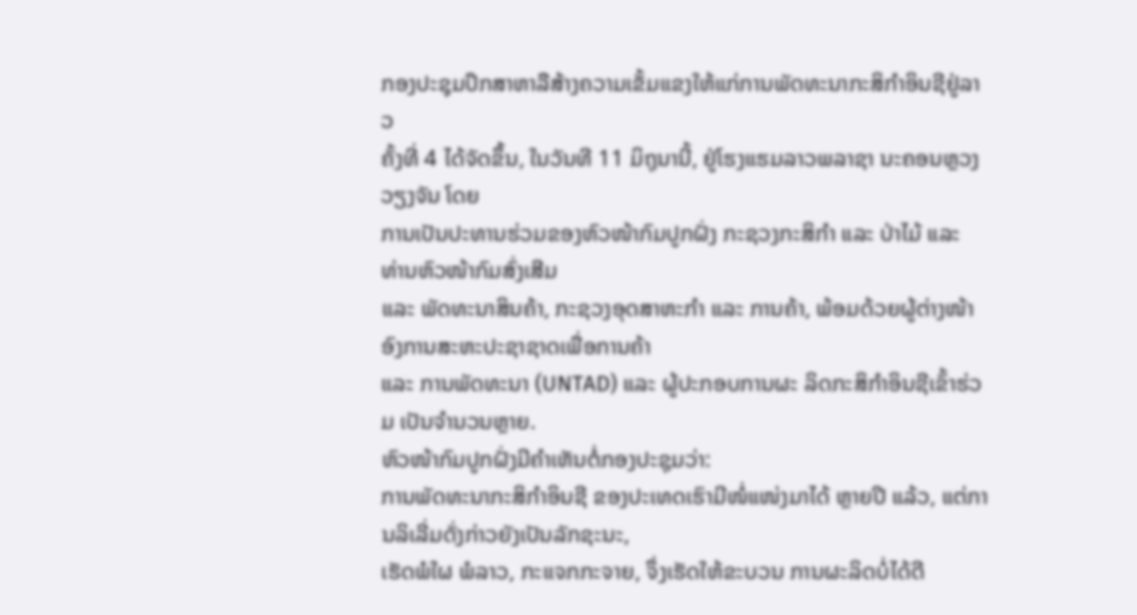ກອງປະຊຸມປຶກສາຫາລືສ້າງຄວາມເຂັ້ມແຂງໃຫ້ແກ່ການພັດທະນາກະສິກຳອິນຊີຢູ່ລາວ
ຄັ້ງທີ່ 4 ໄດ້ຈັດຂຶ້ນ, ໃນວັນທີ 11 ມິຖຸນານີ້, ຢູ່ໂຮງແຮມລາວພລາຊາ ນະຄອນຫຼວງວຽງຈັນ ໂດຍ
ການເປັນປະທານຮ່ວມຂອງຫົວໜ້າກົມປູກຝັ່ງ ກະຊວງກະສິກຳ ແລະ ປ່າໄມ້ ແລະ ທ່ານຫົວໜ້າກົມສົ່ງເສີມ
ແລະ ພັດທະນາສິນຄ້າ, ກະຊວງອຸດສາຫະກຳ ແລະ ການຄ້າ, ພ້ອມດ້ວຍຜູ້ຕ່າງໜ້າ ອົງການສະຫະປະຊາຊາດເພື່ອການຄ້າ
ແລະ ການພັດທະນາ (UNTAD) ແລະ ຜູ້ປະກອບການຜະ ລິດກະສິກຳອິນຊີເຂົ້າຮ່ວມ ເປັນຈຳນວນຫຼາຍ.
ຫົວໜ້າກົມປູກຝັ່ງມີຄຳເຫັນຕໍ່ກອງປະຊຸມວ່າ:
ການພັດທະນາກະສິກຳອິນຊີ ຂອງປະເທດເຮົາມີໜໍ່ແໜ່ງມາໄດ້ ຫຼາຍປີ ແລ້ວ, ແຕ່ການລິເລີ່ມດັ່ງກ່າວຍັງເປັນລັກຊະນະ,
ເຮັດພໍໃຜ ພໍລາວ, ກະແຈກກະຈາຍ, ຈຶ່ງເຮັດໃຫ້ຂະບວນ ການຜະລິດບໍ່ໄດ້ດີ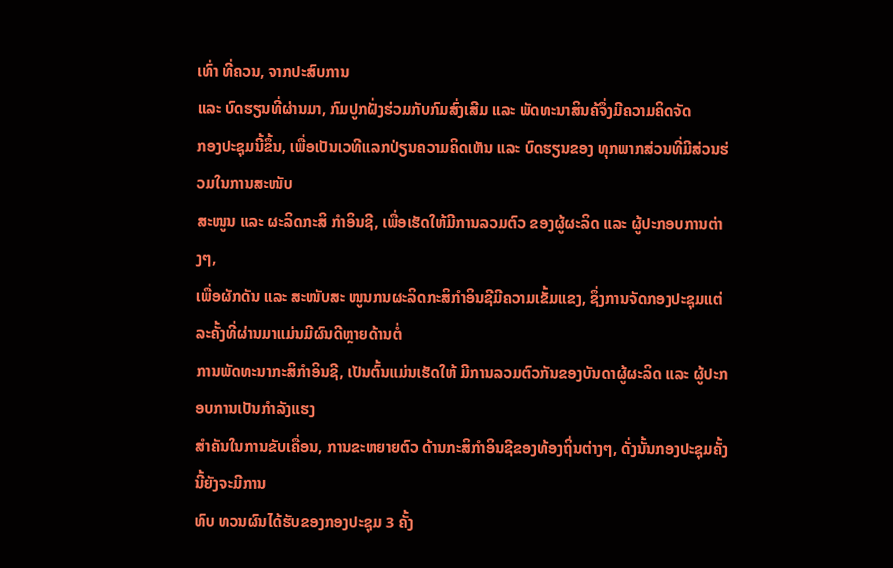ເທົ່າ ທີ່ຄວນ, ຈາກປະສົບການ
ແລະ ບົດຮຽນທີ່ຜ່ານມາ, ກົມປູກຝັ່ງຮ່ວມກັບກົມສົ່ງເສີມ ແລະ ພັດທະນາສິນຄ້ຈຶ່ງມີຄວາມຄິດຈັດ
ກອງປະຊຸມນີ້ຂຶ້ນ, ເພື່ອເປັນເວທີແລກປ່ຽນຄວາມຄິດເຫັນ ແລະ ບົດຮຽນຂອງ ທຸກພາກສ່ວນທີ່ມີສ່ວນຮ່ວມໃນການສະໜັບ
ສະໜູນ ແລະ ຜະລິດກະສິ ກຳອິນຊີ, ເພື່ອເຮັດໃຫ້ມີການລວມຕົວ ຂອງຜູ້ຜະລິດ ແລະ ຜູ້ປະກອບການຕ່າງໆ,
ເພື່ອຜັກດັນ ແລະ ສະໜັບສະ ໜູນກນຜະລິດກະສິກຳອິນຊີມີຄວາມເຂັ້ມແຂງ, ຊຶ່ງການຈັດກອງປະຊຸມແຕ່ລະຄັ້ງທີ່ຜ່ານມາແມ່ນມີຜົນດີຫຼາຍດ້ານຕໍ່
ການພັດທະນາກະສິກຳອິນຊີ, ເປັນຕົ້ນແມ່ນເຮັດໃຫ້ ມີການລວມຕົວກັນຂອງບັນດາຜູ້ຜະລິດ ແລະ ຜູ້ປະກອບການເປັນກຳລັງແຮງ
ສຳຄັນໃນການຂັບເຄື່ອນ, ການຂະຫຍາຍຕົວ ດ້ານກະສິກຳອິນຊີຂອງທ້ອງຖິ່ນຕ່າງໆ, ດັ່ງນັ້ນກອງປະຊຸມຄັ້ງນີ້ຍັງຈະມີການ
ທົບ ທວນຜົນໄດ້ຮັບຂອງກອງປະຊຸມ 3 ຄັ້ງ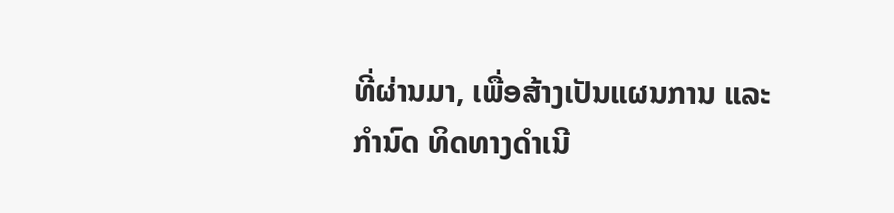ທີ່ຜ່ານມາ, ເພື່ອສ້າງເປັນແຜນການ ແລະ ກຳນົດ ທິດທາງດຳເນີ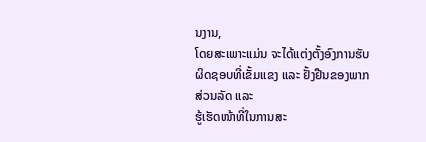ນງານ,
ໂດຍສະເພາະແມ່ນ ຈະໄດ້ແຕ່ງຕັ້ງອົງການຮັບ ຜິດຊອບທີ່ເຂັ້ມແຂງ ແລະ ຢັ້ງຢືນຂອງພາກສ່ວນລັດ ແລະ
ຮູ້ເຮັດໜ້າທີ່ໃນການສະ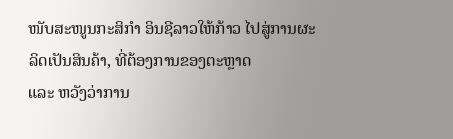ໜັບສະໜູນກະສິກຳ ອິນຊີລາວໃຫ້ກ້າວ ໄປສູ່ການຜະລິດເປັນສິນຄ້າ, ທີ່ຕ້ອງການຂອງຕະຫຼາດ
ແລະ ຫວັງວ່າການ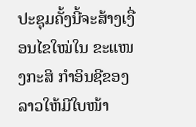ປະຊຸມຄັ້ງນີ້ຈະສ້າງເງື່ອນໄຂໃໝ່ໃນ ຂະແໜງກະສິ ກຳອິນຊີຂອງລາວໃຫ້ມີໃບໜ້າ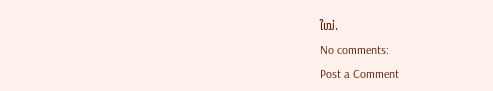ໃໝ່.
No comments:
Post a Comment